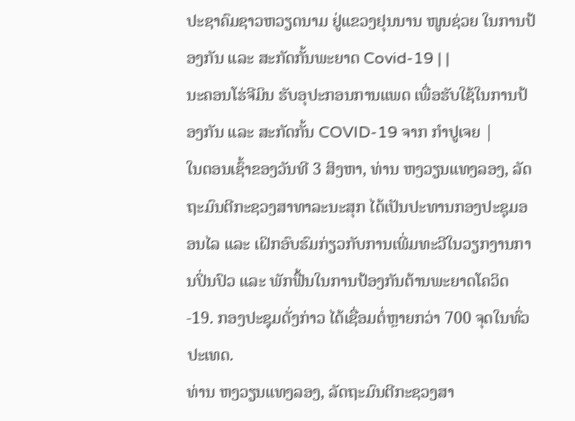ປະຊາຄົມຊາວຫວຽດນາມ ຢູ່ແຂວງຢຸນນານ ໜູນຊ່ວຍ ໃນການປ້ອງກັນ ແລະ ສະກັດກັ້ນພະຍາດ Covid-19 | |
ນະຄອນໂຮ່ຈີມິນ ຮັບອຸປະກອນການແພດ ເພື່ອຮັບໃຊ້ໃນການປ້ອງກັນ ແລະ ສະກັດກັ້ນ COVID-19 ຈາກ ກໍາປູເຈຍ |
ໃນຕອນເຊົ້າຂອງວັນທີ 3 ສິງຫາ, ທ່ານ ຫງວຽນແທງລອງ, ລັດຖະມົນຕີກະຊວງສາທາລະນະສຸກ ໄດ້ເປັນປະທານກອງປະຊຸມອອນໄລ ແລະ ເຝິກອົບຮົມກ່ຽວກັບການເພີ່ມທະວີໃນວຽກງານການປິ່ນປົວ ແລະ ພັກຟື້ນໃນການປ້ອງກັນຕ້ານພະຍາດໂຄວິດ -19. ກອງປະຊຸມດັ່ງກ່າວ ໄດ້ເຊື່ອມຕໍ່ຫຼາຍກວ່າ 700 ຈຸດໃນທົ່ວປະເທດ.
ທ່ານ ຫງວຽນແທງລອງ, ລັດຖະມົນຕີກະຊວງສາ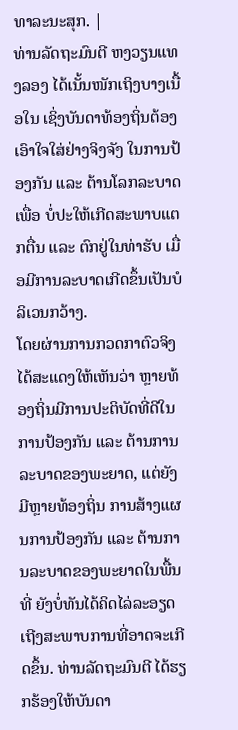ທາລະນະສຸກ. |
ທ່ານລັດຖະມົນຕີ ຫງວຽນແທງລອງ ໄດ້ເນັ້ນໜັກເຖິງບາງເນື້ອໃນ ເຊິ່ງບັນດາທ້ອງຖິ່ນຕ້ອງເອົາໃຈໃສ່ຢ່າງຈິງຈັງ ໃນການປ້ອງກັນ ແລະ ຕ້ານໂລກລະບາດ ເພື່ອ ບໍ່ປະໃຫ້ເກີດສະພາບແຕກຕື່ນ ແລະ ຕົກຢູ່ໃນທ່າຮັບ ເມື່ອມີການລະບາດເກີດຂຶ້ນເປັນບໍລິເວນກວ້າງ.
ໂດຍຜ່ານການກວດກາຕົວຈິງໄດ້ສະແດງໃຫ້ເຫັນວ່າ ຫຼາຍທ້ອງຖິ່ນມີການປະຕິບັດທີ່ດີໃນການປ້ອງກັນ ແລະ ຕ້ານການລະບາດຂອງພະຍາດ, ແຕ່ຍັງມີຫຼາຍທ້ອງຖິ່ນ ການສ້າງແຜນການປ້ອງກັນ ແລະ ຕ້ານການລະບາດຂອງພະຍາດໃນພື້ນທີ່ ຍັງບໍ່ທັນໄດ້ຄິດໄລ່ລະອຽດເຖີງສະພາບການທີ່ອາດຈະເກີດຂຶ້ນ. ທ່ານລັດຖະມົນຕີ ໄດ້ຮຽກຮ້ອງໃຫ້ບັນດາ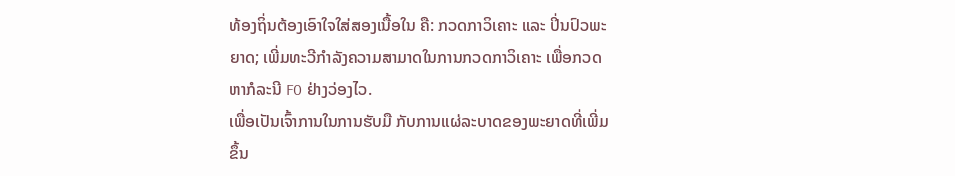ທ້ອງຖິ່ນຕ້ອງເອົາໃຈໃສ່ສອງເນື້ອໃນ ຄື: ກວດກາວິເຄາະ ແລະ ປິ່ນປົວພະຍາດ; ເພີ່ມທະວີກຳລັງຄວາມສາມາດໃນການກວດກາວິເຄາະ ເພື່ອກວດຫາກໍລະນີ F0 ຢ່າງວ່ອງໄວ.
ເພື່ອເປັນເຈົ້າການໃນການຮັບມື ກັບການແຜ່ລະບາດຂອງພະຍາດທີ່ເພີ່ມຂຶ້ນ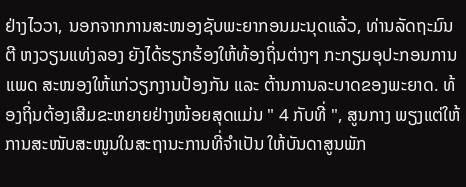ຢ່າງໄວວາ, ນອກຈາກການສະໜອງຊັບພະຍາກອນມະນຸດແລ້ວ, ທ່ານລັດຖະມົນຕີ ຫງວຽນແທ່ງລອງ ຍັງໄດ້ຮຽກຮ້ອງໃຫ້ທ້ອງຖິ່ນຕ່າງໆ ກະກຽມອຸປະກອນການແພດ ສະໜອງໃຫ້ແກ່ວຽກງານປ້ອງກັນ ແລະ ຕ້ານການລະບາດຂອງພະຍາດ. ທ້ອງຖິ່ນຕ້ອງເສີມຂະຫຍາຍຢ່າງໜ້ອຍສຸດແມ່ນ " 4 ກັບທີ່ ", ສູນກາງ ພຽງແຕ່ໃຫ້ການສະໜັບສະໜູນໃນສະຖານະການທີ່ຈໍາເປັນ ໃຫ້ບັນດາສູນພັກ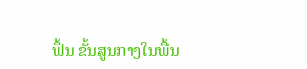ຟຶ້ນ ຂັ້ນສູນກາງໃນພື້ນ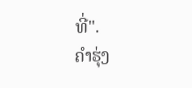ທີ່".
ຄຳຮຸ່ງ